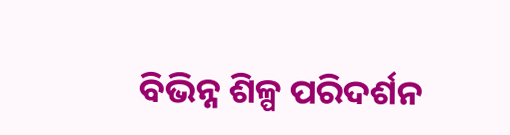ବିଭିନ୍ନ ଶିଳ୍ପ ପରିଦର୍ଶନ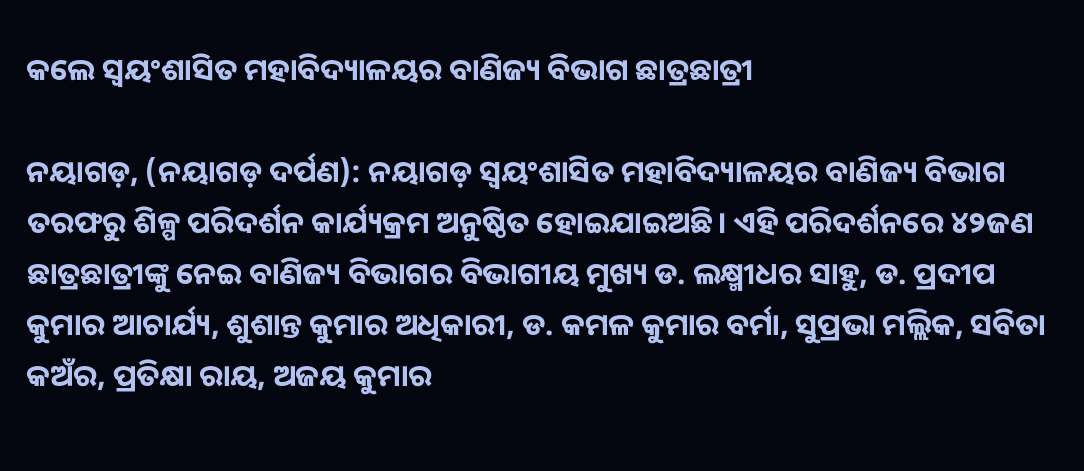କଲେ ସ୍ଵୟଂଶାସିତ ମହାବିଦ୍ୟାଳୟର ବାଣିଜ୍ୟ ବିଭାଗ ଛାତ୍ରଛାତ୍ରୀ

ନୟାଗଡ଼, (ନୟାଗଡ଼ ଦର୍ପଣ): ନୟାଗଡ଼ ସ୍ଵୟଂଶାସିତ ମହାବିଦ୍ୟାଳୟର ବାଣିଜ୍ୟ ବିଭାଗ ତରଫରୁ ଶିଳ୍ପ ପରିଦର୍ଶନ କାର୍ଯ୍ୟକ୍ରମ ଅନୁଷ୍ଠିତ ହୋଇଯାଇଅଛି। ଏହି ପରିଦର୍ଶନରେ ୪୨ଜଣ ଛାତ୍ରଛାତ୍ରୀଙ୍କୁ ନେଇ ବାଣିଜ୍ୟ ବିଭାଗର ବିଭାଗୀୟ ମୁଖ୍ୟ ଡ. ଲକ୍ଷ୍ମୀଧର ସାହୁ, ଡ. ପ୍ରଦୀପ କୁମାର ଆଚାର୍ଯ୍ୟ, ଶୁଶାନ୍ତ କୁମାର ଅଧିକାରୀ, ଡ. କମଳ କୁମାର ବର୍ମା, ସୁପ୍ରଭା ମଲ୍ଲିକ, ସବିତା କଅଁର, ପ୍ରତିକ୍ଷା ରାୟ, ଅଜୟ କୁମାର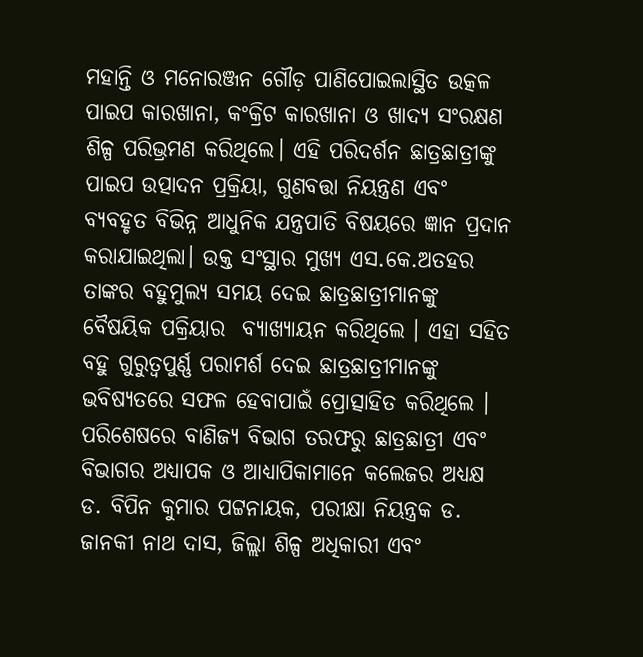ମହାନ୍ତି ଓ ମନୋରଞ୍ଜନ ଗୌଡ଼ ପାଣିପୋଇଲାସ୍ଥିତ ଉତ୍କଳ ପାଇପ କାରଖାନା, କଂକ୍ରିଟ କାରଖାନା ଓ ଖାଦ୍ୟ ସଂରକ୍ଷଣ ଶିଳ୍ପ ପରିଭ୍ରମଣ କରିଥିଲେ। ଏହି ପରିଦର୍ଶନ ଛାତ୍ରଛାତ୍ରୀଙ୍କୁ ପାଇପ ଉତ୍ପାଦନ ପ୍ରକ୍ରିୟା, ଗୁଣବତ୍ତା ନିୟନ୍ତ୍ରଣ ଏବଂ ବ୍ୟବହୃତ ବିଭିନ୍ନ ଆଧୁନିକ ଯନ୍ତ୍ରପାତି ବିଷୟରେ ଜ୍ଞାନ ପ୍ରଦାନ କରାଯାଇଥିଲା। ଉକ୍ତ ସଂସ୍ଥାର ମୁଖ୍ୟ ଏସ.କେ.ଅତହର ତାଙ୍କର ବହୁମୁଲ୍ୟ ସମୟ ଦେଇ ଛାତ୍ରଛାତ୍ରୀମାନଙ୍କୁ ବୈଷୟିକ ପକ୍ରିୟାର  ବ୍ୟାଖ୍ୟାୟନ କରିଥିଲେ । ଏହା ସହିତ ବହୁ ଗୁରୁତ୍ଵପୁର୍ଣ୍ଣ ପରାମର୍ଶ ଦେଇ ଛାତ୍ରଛାତ୍ରୀମାନଙ୍କୁ ଭବିଷ୍ୟତରେ ସଫଳ ହେବାପାଇଁ ପ୍ରୋତ୍ସାହିତ କରିଥିଲେ । ପରିଶେଷରେ ବାଣିଜ୍ୟ ବିଭାଗ ତରଫରୁ ଛାତ୍ରଛାତ୍ରୀ ଏବଂ ବିଭାଗର ଅଧ୍ୟାପକ ଓ ଆଧ୍ୟାପିକାମାନେ କଲେଜର ଅଧ୍ୟକ୍ଷ ଡ. ବିପିନ କୁମାର ପଟ୍ଟନାୟକ, ପରୀକ୍ଷା ନିୟନ୍ତ୍ରକ ଡ. ଜାନକୀ ନାଥ ଦାସ, ଜିଲ୍ଲା ଶିଳ୍ପ ଅଧିକାରୀ ଏବଂ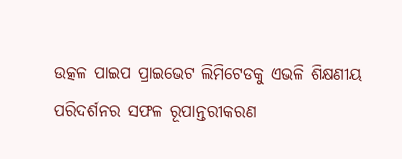ଉତ୍କଳ ପାଇପ ପ୍ରାଇଭେଟ ଲିମିଟେଡକୁ ଏଭଳି ଶିକ୍ଷଣୀୟ ପରିଦର୍ଶନର ସଫଳ ରୂପାନ୍ତରୀକରଣ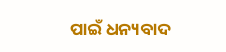ପାଇଁ ଧନ୍ୟବାଦ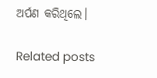ଅର୍ପଣ କରିଥିଲେ।

Related posts